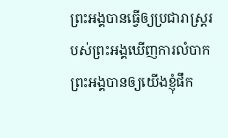ព្រះអង្គបានធ្វើឲ្យប្រជារាស្ត្ររបស់ព្រះអង្គឃើញការលំបាក ព្រះអង្គបានឲ្យយើងខ្ញុំផឹក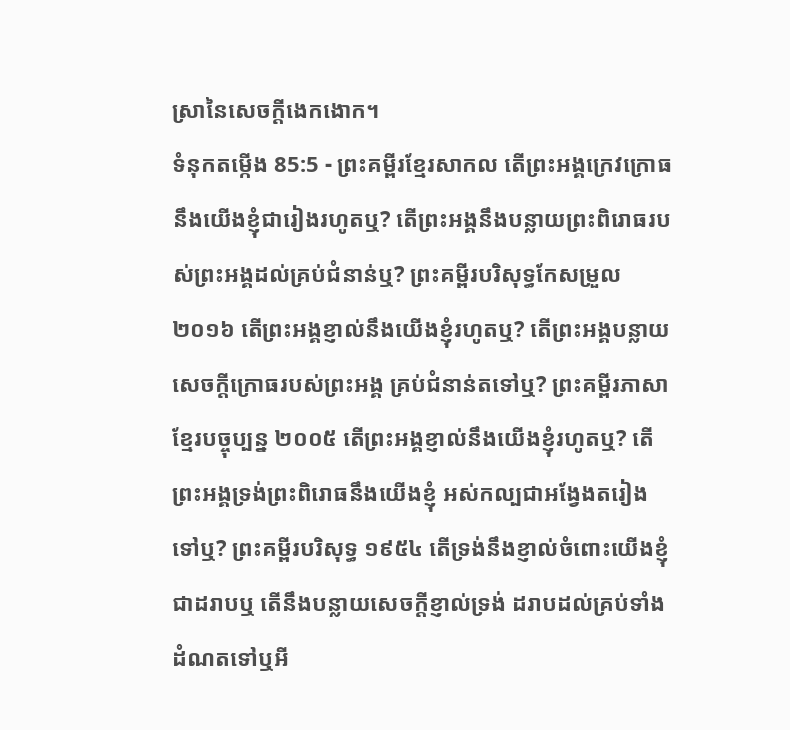ស្រានៃសេចក្ដីងេកងោក។
ទំនុកតម្កើង 85:5 - ព្រះគម្ពីរខ្មែរសាកល តើព្រះអង្គក្រេវក្រោធនឹងយើងខ្ញុំជារៀងរហូតឬ? តើព្រះអង្គនឹងបន្លាយព្រះពិរោធរបស់ព្រះអង្គដល់គ្រប់ជំនាន់ឬ? ព្រះគម្ពីរបរិសុទ្ធកែសម្រួល ២០១៦ តើព្រះអង្គខ្ញាល់នឹងយើងខ្ញុំរហូតឬ? តើព្រះអង្គបន្លាយសេចក្ដីក្រោធរបស់ព្រះអង្គ គ្រប់ជំនាន់តទៅឬ? ព្រះគម្ពីរភាសាខ្មែរបច្ចុប្បន្ន ២០០៥ តើព្រះអង្គខ្ញាល់នឹងយើងខ្ញុំរហូតឬ? តើព្រះអង្គទ្រង់ព្រះពិរោធនឹងយើងខ្ញុំ អស់កល្បជាអង្វែងតរៀងទៅឬ? ព្រះគម្ពីរបរិសុទ្ធ ១៩៥៤ តើទ្រង់នឹងខ្ញាល់ចំពោះយើងខ្ញុំជាដរាបឬ តើនឹងបន្លាយសេចក្ដីខ្ញាល់ទ្រង់ ដរាបដល់គ្រប់ទាំងដំណតទៅឬអី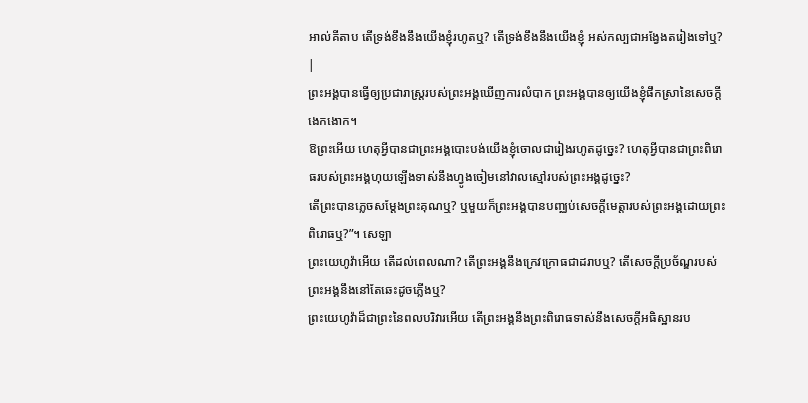អាល់គីតាប តើទ្រង់ខឹងនឹងយើងខ្ញុំរហូតឬ? តើទ្រង់ខឹងនឹងយើងខ្ញុំ អស់កល្បជាអង្វែងតរៀងទៅឬ? |
ព្រះអង្គបានធ្វើឲ្យប្រជារាស្ត្ររបស់ព្រះអង្គឃើញការលំបាក ព្រះអង្គបានឲ្យយើងខ្ញុំផឹកស្រានៃសេចក្ដីងេកងោក។
ឱព្រះអើយ ហេតុអ្វីបានជាព្រះអង្គបោះបង់យើងខ្ញុំចោលជារៀងរហូតដូច្នេះ? ហេតុអ្វីបានជាព្រះពិរោធរបស់ព្រះអង្គហុយឡើងទាស់នឹងហ្វូងចៀមនៅវាលស្មៅរបស់ព្រះអង្គដូច្នេះ?
តើព្រះបានភ្លេចសម្ដែងព្រះគុណឬ? ឬមួយក៏ព្រះអង្គបានបញ្ឈប់សេចក្ដីមេត្តារបស់ព្រះអង្គដោយព្រះពិរោធឬ?”។ សេឡា
ព្រះយេហូវ៉ាអើយ តើដល់ពេលណា? តើព្រះអង្គនឹងក្រេវក្រោធជាដរាបឬ? តើសេចក្ដីប្រច័ណ្ឌរបស់ព្រះអង្គនឹងនៅតែឆេះដូចភ្លើងឬ?
ព្រះយេហូវ៉ាដ៏ជាព្រះនៃពលបរិវារអើយ តើព្រះអង្គនឹងព្រះពិរោធទាស់នឹងសេចក្ដីអធិស្ឋានរប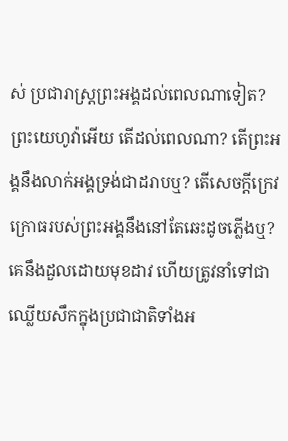ស់ ប្រជារាស្ត្រព្រះអង្គដល់ពេលណាទៀត?
ព្រះយេហូវ៉ាអើយ តើដល់ពេលណា? តើព្រះអង្គនឹងលាក់អង្គទ្រង់ជាដរាបឬ? តើសេចក្ដីក្រេវក្រោធរបស់ព្រះអង្គនឹងនៅតែឆេះដូចភ្លើងឬ?
គេនឹងដួលដោយមុខដាវ ហើយត្រូវនាំទៅជាឈ្លើយសឹកក្នុងប្រជាជាតិទាំងអ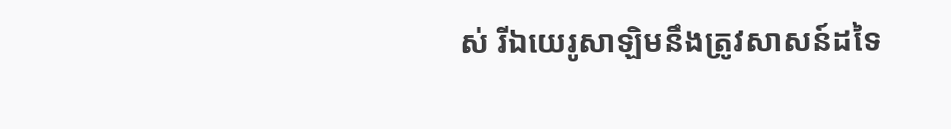ស់ រីឯយេរូសាឡិមនឹងត្រូវសាសន៍ដទៃ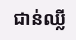ជាន់ឈ្លី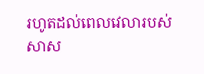រហូតដល់ពេលវេលារបស់សាស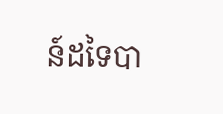ន៍ដទៃបា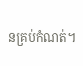នគ្រប់កំណត់។